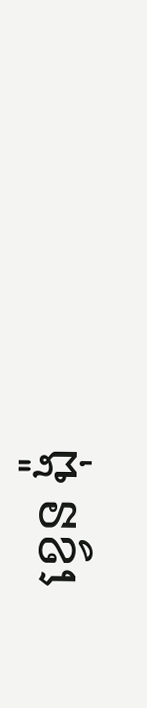ខ្វេន ង៉ុ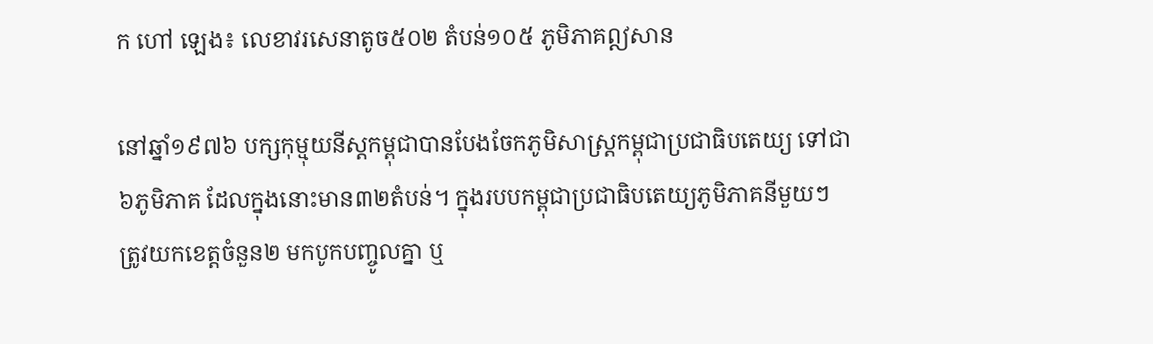ក ហៅ ឡេង៖ លេខាវរសេនាតូច៥០២ តំបន់១០៥ ភូមិភាគឦសាន

នៅឆ្នាំ១៩៧៦ បក្សកុម្មុយនីស្តកម្ពុជាបានបែងចែកភូមិសាស្រ្តកម្ពុជាប្រជាធិបតេយ្យ ទៅជា៦ភូមិភាគ ដែលក្នុងនោះមាន៣២តំបន់។ ក្នុងរបបកម្ពុជាប្រជាធិបតេយ្យភូមិភាគនីមួយៗត្រូវយកខេត្តចំនួន២ មកបូកបញ្ចូលគ្នា ឬ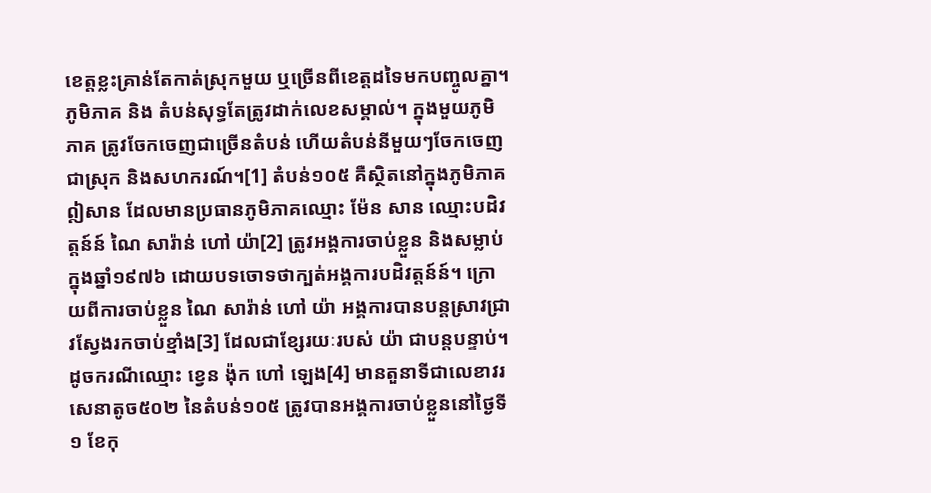ខេត្តខ្លះគ្រាន់តែកាត់ស្រុកមួយ ឬច្រើនពីខេត្តដទៃមកបញ្ចូលគ្នា។ ភូមិភាគ និង តំបន់សុទ្ធតែត្រូវដាក់លេខសម្គាល់។ ក្នុងមួយភូមិភាគ ត្រូវចែកចេញជាច្រើនតំបន់ ហើយតំបន់នីមួយៗចែកចេញជាស្រុក និងសហករណ៍។[1] តំបន់១០៥ គឺស្ថិតនៅក្នុងភូមិភាគឦសាន ដែលមានប្រធានភូមិភាគឈ្មោះ ម៉ែន សាន ឈ្មោះបដិវត្តន៍ន៍ ណៃ សារ៉ាន់ ហៅ យ៉ា[2] ត្រូវអង្គការចាប់ខ្លួន និងសម្លាប់ ក្នុងឆ្នាំ១៩៧៦ ដោយបទចោទថាក្បត់អង្គការបដិវត្តន៍ន៍។ ក្រោយពីការចាប់ខ្លួន ណៃ សារ៉ាន់ ហៅ យ៉ា អង្គការបានបន្តស្រាវជ្រាវស្វែងរកចាប់ខ្មាំង[3] ដែលជាខ្សែរយៈរបស់ យ៉ា ជាបន្តបន្ទាប់។ ដូចករណីឈ្មោះ ខ្វេន ង៉ុក ហៅ ឡេង[4] មានតួនាទីជាលេខាវរសេនាតូច៥០២ នៃតំបន់១០៥ ត្រូវបានអង្គការចាប់ខ្លួននៅថ្ងៃទី១ ខែកុ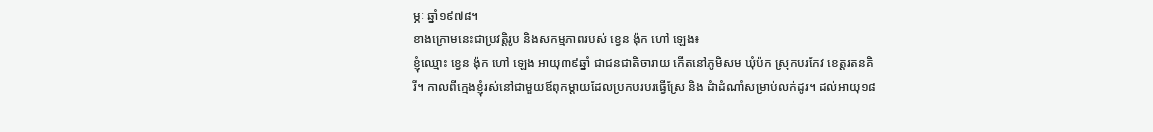ម្ភៈ ឆ្នាំ១៩៧៨។
ខាងក្រោមនេះជាប្រវត្តិរូប និងសកម្មភាពរបស់ ខ្វេន ង៉ុក ហៅ ឡេង៖
ខ្ញុំឈ្មោះ ខ្វេន ង៉ុក ហៅ ឡេង អាយុ៣៩ឆ្នាំ ជាជនជាតិចារាយ កើតនៅភូមិសម ឃុំប៉ក ស្រុកបរកែវ ខេត្តរតនគិរី។ កាលពីក្មេងខ្ញុំរស់នៅជាមួយឪពុកម្តាយដែលប្រកបរបរធ្វើស្រែ និង ដំាដំណាំសម្រាប់លក់ដូរ។ ដល់អាយុ១៨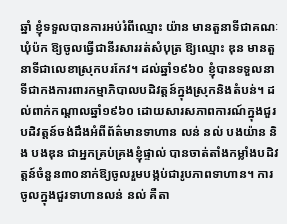ឆ្នាំ ខ្ញុំទទួលបានការអប់រំពីឈ្មោះ យ៉ាន មានតួនាទីជាគណៈឃុំប៉ក ឱ្យចូលធ្វើជានីរសាររត់សំបុត្រ ឱ្យឈ្មោះ ឌុន មានតួនាទីជាលេខាស្រុកបរកែវ។ ដល់ឆ្នាំ១៩៦០ ខ្ញុំបានទទួលនាទីជាកងការពារកម្មាភិបាលបដិវត្តន៍ក្នុងស្រុកនិងតំបន់។ ដល់ពាក់កណ្ដាលឆ្នាំ១៩៦០ ដោយសារសភាពការណ៍ក្នុងជួរបដិវត្តន៍ចង់ដឹងអំពីព័ត៌មានទាហាន លន់ នល់ បងយ៉ាន និង បងឌុន ជាអ្នកគ្រប់គ្រងខ្ញុំផ្ទាល់ បានចាត់តាំងកម្លាំងបដិវត្តន៍ចំនួន៣០នាក់ឱ្យចូលរួមបង្កប់ជារូបភាពទាហាន។ ការចូលក្នុងជួរទាហានលន់ នល់ គឺតា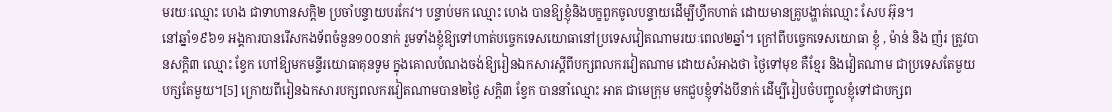មរយៈឈ្មោះ ហេង ជាទាហានសក្តិ២ ប្រចាំបន្ទាយបរកែវ។ បន្ទាប់មក ឈ្មោះ ហេង បានឱ្យខ្ញុំនិងបក្ខពួកចូលបន្ទាយដើម្បីហ្វឹកហាត់ ដោយមានគ្រូបង្ហាត់ឈ្មោះ សែប អ៊ុន។
នៅឆ្នាំ១៩៦១ អង្គការបានរើសកងទ័ពចំនួន១០០នាក់ រួមទាំងខ្ញុំឱ្យទៅហាត់បច្ចេកទេសយោធានៅប្រទេសវៀតណាមរយៈពេល២ឆ្នាំ។ ក្រៅពីបច្ចេកទេសយោធា ខ្ញុំ , ម៉ាន់ និង ញ៉រ ត្រូវបានសក្តិ៣ ឈ្មោះ ខ្វែក ហៅឱ្យមកមន្ទីរយោធាគុនទូម ក្នុងគោលបំណងចង់ឱ្យរៀនឯកសារស្ដីពីបក្សពលករវៀតណាម ដោយសំអាងថា ថ្ងៃទៅមុខ គឺខ្មែរ និងវៀតណាម ជាប្រទេសតែមួយ បក្សតែមួយ។[5] ក្រោយពីរៀនឯកសារបក្សពលករវៀតណាមបាន២ថ្ងៃ សក្តិ៣ ខ្វែក បាននាំឈ្មោះ អាត ជាមេក្រុម មកជួបខ្ញុំទាំងបីនាក់ ដើម្បីរៀបចំបញ្ចូលខ្ញុំទៅជាបក្សព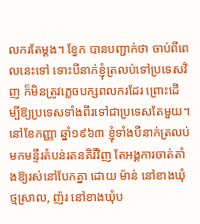លករតែម្ដង។ ខ្វែក បានបញ្ជាក់ថា ចាប់ពីពេលនេះទៅ ទោះបីនាក់ខ្ញុំត្រលប់ទៅប្រទេសវិញ ក៏មិនត្រូវភ្លេចបក្សពលករដែរ ព្រោះដើម្បីឱ្យប្រទេសទាំងពីរទៅជាប្រទេសតែមួយ។
នៅខែកញ្ញា ឆ្នាំ១៩៦៣ ខ្ញុំទាំងបីនាក់ត្រលប់មកមន្ទីរតំបន់រតនគិរីវិញ តែអង្គការចាត់តាំងឱ្យរស់នៅបែកគ្នា ដោយ ម៉ាន់ នៅខាងឃុំថ្មស្រាល, ញ៉រ នៅខាងឃុំប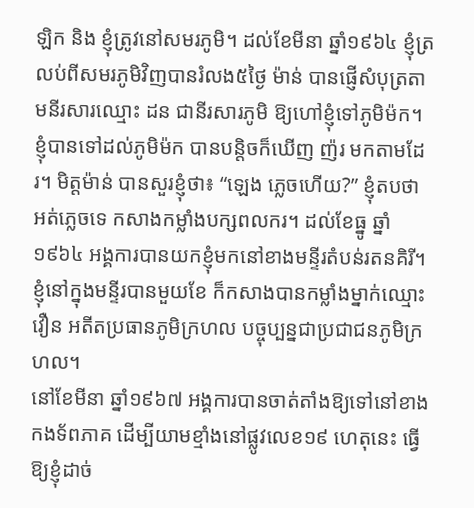ឡិក និង ខ្ញុំត្រូវនៅសមរភូមិ។ ដល់ខែមីនា ឆ្នាំ១៩៦៤ ខ្ញុំត្រលប់ពីសមរភូមិវិញបានរំលង៥ថ្ងៃ ម៉ាន់ បានផ្ញើសំបុត្រតាមនីរសារឈ្មោះ ដន ជានីរសារភូមិ ឱ្យហៅខ្ញុំទៅភូមិម៉ក។ ខ្ញុំបានទៅដល់ភូមិម៉ក បានបន្តិចក៏ឃើញ ញ៉រ មកតាមដែរ។ មិត្តម៉ាន់ បានសួរខ្ញុំថា៖ “ឡេង ភ្លេចហើយ?” ខ្ញុំតបថា អត់ភ្លេចទេ កសាងកម្លាំងបក្សពលករ។ ដល់ខែធ្នូ ឆ្នាំ១៩៦៤ អង្គការបានយកខ្ញុំមកនៅខាងមន្ទីរតំបន់រតនគិរី។ ខ្ញុំនៅក្នុងមន្ទីរបានមួយខែ ក៏កសាងបានកម្លាំងម្នាក់ឈ្មោះ វឿន អតីតប្រធានភូមិក្រហល បច្ចុប្បន្នជាប្រជាជនភូមិក្រហល។
នៅខែមីនា ឆ្នាំ១៩៦៧ អង្គការបានចាត់តាំងឱ្យទៅនៅខាងកងទ័ពភាគ ដើម្បីយាមខ្មាំងនៅផ្លូវលេខ១៩ ហេតុនេះ ធ្វើឱ្យខ្ញុំដាច់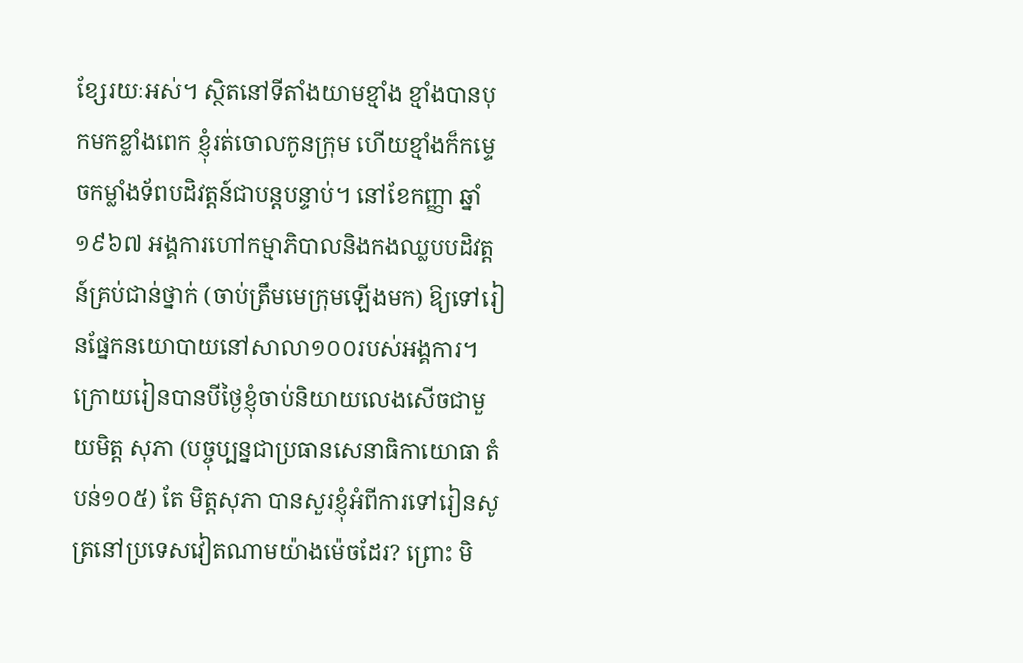ខ្សែរយៈអស់។ ស្ថិតនៅទីតាំងយាមខ្មាំង ខ្មាំងបានបុកមកខ្លាំងពេក ខ្ញុំរត់ចោលកូនក្រុម ហើយខ្មាំងក៏កម្ទេចកម្លាំងទ័ពបដិវត្តន៍ជាបន្តបន្ទាប់។ នៅខែកញ្ញា ឆ្នាំ១៩៦៧ អង្គការហៅកម្មាភិបាលនិងកងឈ្លបបដិវត្តន៍គ្រប់ជាន់ថ្នាក់ (ចាប់ត្រឹមមេក្រុមឡើងមក) ឱ្យទៅរៀនផ្នែកនយោបាយនៅសាលា១០០របស់អង្គការ។ ក្រោយរៀនបានបីថ្ងៃខ្ញុំចាប់និយាយលេងសើចជាមួយមិត្ត សុភា (បច្ចុប្បន្នជាប្រធានសេនាធិកាយោធា តំបន់១០៥) តែ មិត្តសុភា បានសួរខ្ញុំអំពីការទៅរៀនសូត្រនៅប្រទេសវៀតណាមយ៉ាងម៉េចដែរ? ព្រោះ មិ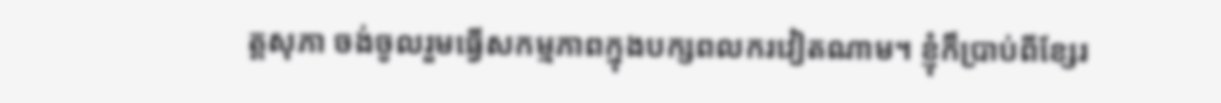ត្តសុភា ចង់ចូលរួមធ្វើសកម្មភាពក្នុងបក្សពលករវៀតណាម។ ខ្ញុំក៏ប្រាប់ពីខ្សែរ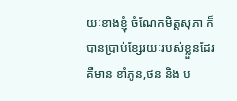យៈខាងខ្ញុំ ចំណែកមិត្តសុភា ក៏បានប្រាប់ខែ្សរយៈរបស់ខ្លួនដែរ គឺមាន ខាំភូន,ថន និង ប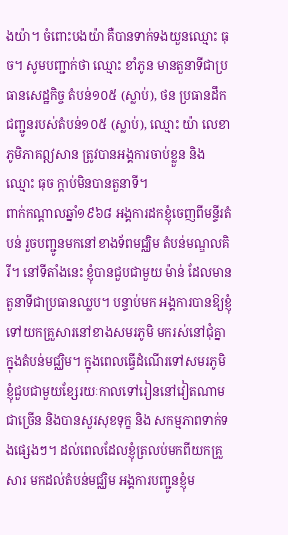ងយ៉ា។ ចំពោះបងយ៉ា គឺបានទាក់ទងយួនឈ្មោះ ធុច។ សូមបញ្ជាក់ថា ឈ្មោះ ខាំភូន មានតួនាទីជាប្រធានសេដ្ឋកិច្ច តំបន់១០៥ (ស្លាប់), ថន ប្រធានដឹកជញ្ជូនរបស់តំបន់១០៥ (ស្លាប់), ឈ្មោះ យ៉ា លេខាភូមិភាគឦសាន ត្រូវបានអង្គការចាប់ខ្លួន និង ឈ្មោះ ធុច ក្ដាប់មិនបានតួនាទី។
ពាក់កណ្ដាលឆ្នាំ១៩៦៨ អង្គការដកខ្ញុំចេញពីមន្ទីរតំបន់ រួចបញ្ជូនមកនៅខាងទ័ពមជ្ឈិម តំបន់មណ្ឌលគិរី។ នៅទីតាំងនេះ ខ្ញុំបានជួបជាមួយ ម៉ាន់ ដែលមានតួនាទីជាប្រធានឈ្លប។ បន្ទាប់មក អង្គការបានឱ្យខ្ញុំទៅយកគ្រួសារនៅខាងសមរភូមិ មករស់នៅជុំគ្នាក្នុងតំបន់មជ្ឈិម។ ក្នុងពេលធ្វើដំណើរទៅសមរភូមិ ខ្ញុំជួបជាមួយខ្សែរយៈកាលទៅរៀននៅវៀតណាមជាច្រើន និងបានសួរសុខទុក្ខ និង សកម្មភាពទាក់ទងផ្សេងៗ។ ដល់ពេលដែលខ្ញុំត្រលប់មកពីយកគ្រួសារ មកដល់តំបន់មជ្ឈិម អង្គការបញ្ជូនខ្ញុំម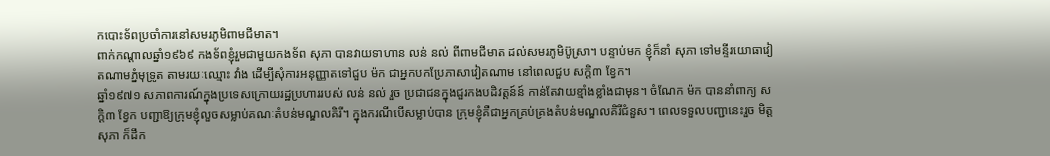កបោះទ័ពប្រចាំការនៅសមរភូមិពាមជីមាត។
ពាក់កណ្ដាលឆ្នាំ១៩៦៩ កងទ័ពខ្ញុំរួមជាមួយកងទ័ព សុភា បានវាយទាហាន លន់ នល់ ពីពាមជីមាត ដល់សមរភូមិប៊ូស្រា។ បន្ទាប់មក ខ្ញុំក៏នាំ សុភា ទៅមន្ទីរយោធាវៀតណាមភ្នំមុទ្រូត តាមរយៈឈ្មោះ វាំង ដើម្បីសុំការអនុញ្ញាតទៅជួប ម៉ក ជាអ្នកបកប្រែភាសាវៀតណាម នៅពេលជួប សក្តិ៣ ខ្វែក។
ឆ្នាំ១៩៧១ សភាពការណ៍ក្នុងប្រទេសក្រោយរដ្ឋប្រហាររបស់ លន់ នល់ រួច ប្រជាជនក្នុងជួរកងបដិវត្តន៍ន៍ កាន់តែវាយខ្មាំងខ្លាំងជាមុន។ ចំណែក ម៉ក បាននាំពាក្យ សក្ដិ៣ ខ្វែក បញ្ជាឱ្យក្រុមខ្ញុំលួចសម្លាប់គណៈតំបន់មណ្ឌលគិរី។ ក្នុងករណីបើសម្លាប់បាន ក្រុមខ្ញុំគឺជាអ្នកគ្រប់គ្រងតំបន់មណ្ឌលគិរីជំនួស។ ពេលទទួលបញ្ជានេះរួច មិត្តសុភា ក៏ដឹក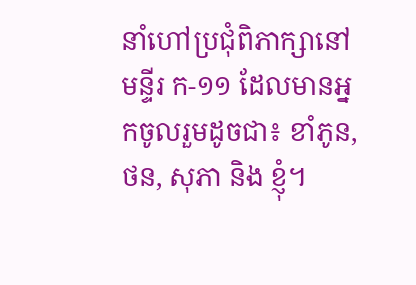នាំហៅប្រជុំពិភាក្សានៅមន្ទីរ ក-១១ ដែលមានអ្នកចូលរួមដូចជា៖ ខាំភូន, ថន, សុភា និង ខ្ញុំ។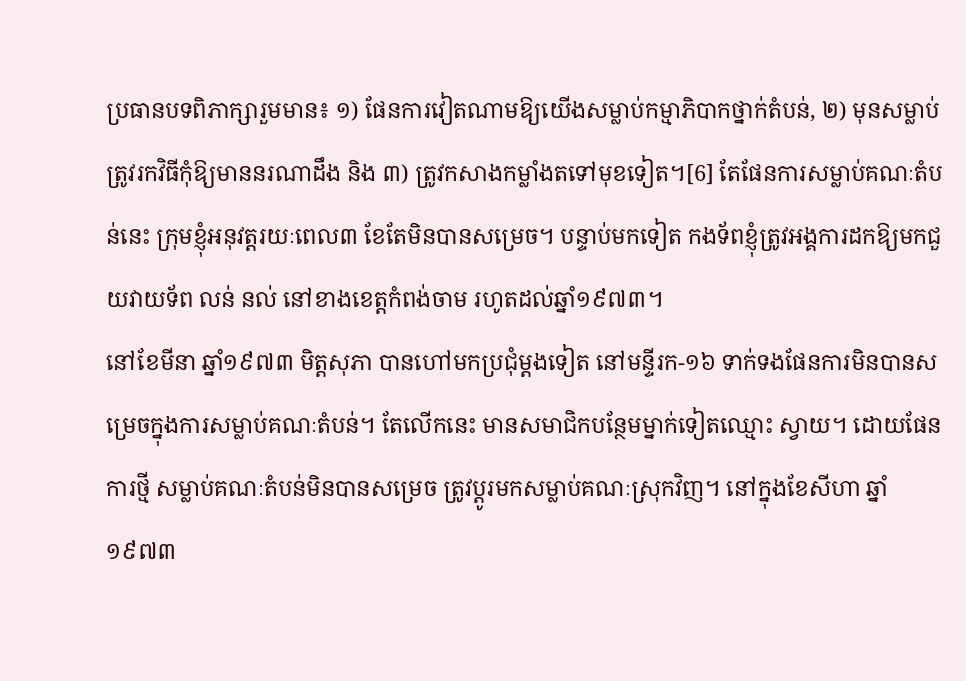ប្រធានបទពិភាក្សារួមមាន៖ ១) ផែនការវៀតណាមឱ្យយើងសម្លាប់កម្មាភិបាកថ្នាក់តំបន់, ២) មុនសម្លាប់ត្រូវរកវិធីកុំឱ្យមាននរណាដឹង និង ៣) ត្រូវកសាងកម្លាំងតទៅមុខទៀត។[6] តែផែនការសម្លាប់គណៈតំបន់នេះ ក្រុមខ្ញុំអនុវត្តរយៈពេល៣ ខែតែមិនបានសម្រេច។ បន្ទាប់មកទៀត កងទ័ពខ្ញុំត្រូវអង្គការដកឱ្យមកជួយវាយទ័ព លន់ នល់ នៅខាងខេត្តកំពង់ចាម រហូតដល់ឆ្នាំ១៩៧៣។
នៅខែមីនា ឆ្នាំ១៩៧៣ មិត្តសុភា បានហៅមកប្រជុំម្ដងទៀត នៅមន្ទីរក-១៦ ទាក់ទងផែនការមិនបានសម្រេចក្នុងការសម្លាប់គណៈតំបន់។ តែលើកនេះ មានសមាជិកបន្ថែមម្នាក់ទៀតឈ្មោះ ស្វាយ។ ដោយផែនការថ្មី សម្លាប់គណៈតំបន់មិនបានសម្រេច ត្រូវប្ដូរមកសម្លាប់គណៈស្រុកវិញ។ នៅក្នុងខែសីហា ឆ្នាំ១៩៧៣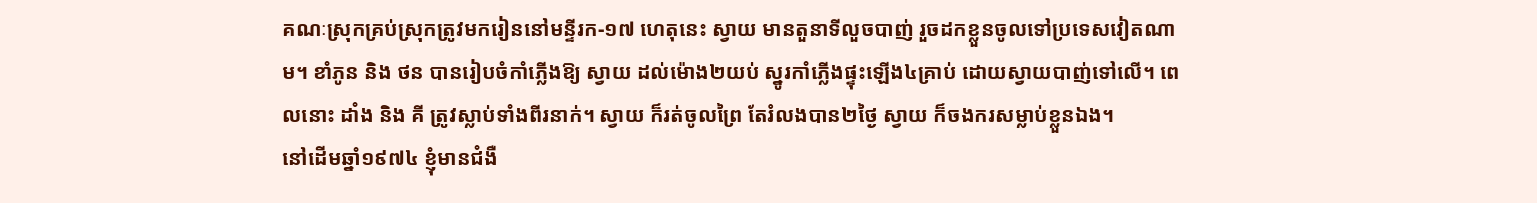គណៈស្រុកគ្រប់ស្រុកត្រូវមករៀននៅមន្ទីរក-១៧ ហេតុនេះ ស្វាយ មានតួនាទីលួចបាញ់ រួចដកខ្លួនចូលទៅប្រទេសវៀតណាម។ ខាំភូន និង ថន បានរៀបចំកាំភ្លើងឱ្យ ស្វាយ ដល់ម៉ោង២យប់ ស្នូរកាំភ្លើងផ្ទុះឡើង៤គ្រាប់ ដោយស្វាយបាញ់ទៅលើ។ ពេលនោះ ដាំង និង គី ត្រូវស្លាប់ទាំងពីរនាក់។ ស្វាយ ក៏រត់ចូលព្រៃ តែរំលងបាន២ថ្ងៃ ស្វាយ ក៏ចងករសម្លាប់ខ្លួនឯង។
នៅដើមឆ្នាំ១៩៧៤ ខ្ញុំមានជំងឺ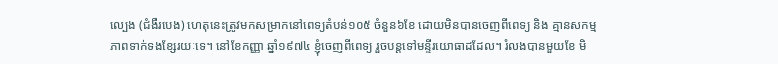ល្បេង (ជំងឺរបេង) ហេតុនេះត្រូវមកសម្រាកនៅពេទ្យតំបន់១០៥ ចំនួន៦ខែ ដោយមិនបានចេញពីពេទ្យ និង គ្មានសកម្មភាពទាក់ទងខ្សែរយៈទេ។ នៅខែកញ្ញា ឆ្នាំ១៩៧៤ ខ្ញុំចេញពីពេទ្យ រួចបន្តទៅមន្ទីរយោធាដដែល។ រំលងបានមួយខែ មិ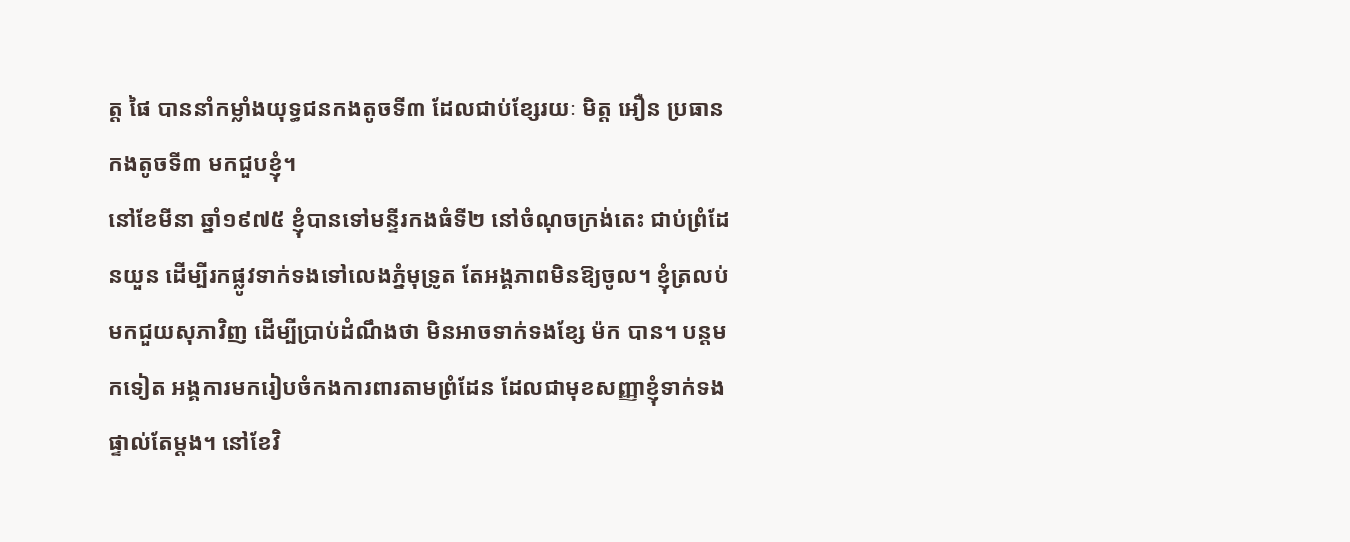ត្ត ផៃ បាននាំកម្លាំងយុទ្ធជនកងតូចទី៣ ដែលជាប់ខ្សែរយៈ មិត្ត អឿន ប្រធានកងតូចទី៣ មកជួបខ្ញុំ។
នៅខែមីនា ឆ្នាំ១៩៧៥ ខ្ញុំបានទៅមន្ទីរកងធំទី២ នៅចំណុចក្រង់តេះ ជាប់ព្រំដែនយួន ដើម្បីរកផ្លូវទាក់ទងទៅលេងភ្នំមុទ្រូត តែអង្គភាពមិនឱ្យចូល។ ខ្ញុំត្រលប់ មកជួយសុភាវិញ ដើម្បីប្រាប់ដំណឹងថា មិនអាចទាក់ទងខ្សែ ម៉ក បាន។ បន្តមកទៀត អង្គការមករៀបចំកងការពារតាមព្រំដែន ដែលជាមុខសញ្ញាខ្ញុំទាក់ទងផ្ទាល់តែម្ដង។ នៅខែវិ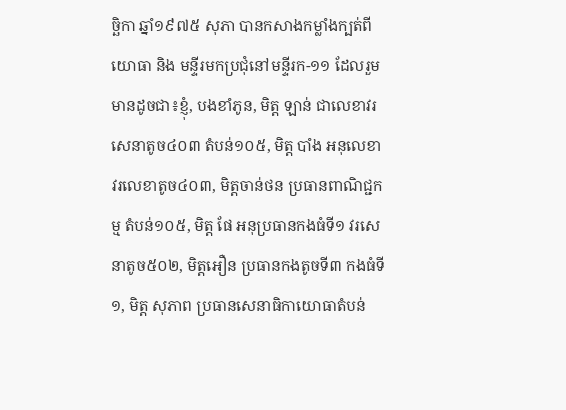ច្ឆិកា ឆ្នាំ១៩៧៥ សុភា បានកសាងកម្លាំងក្បត់ពីយោធា និង មន្ទីរមកប្រជុំនៅមន្ទីរក-១១ ដែលរួមមានដូចជា៖ខ្ញុំ, បងខាំភូន, មិត្ត ឡាន់ ជាលេខាវរសេនាតូច៤០៣ តំបន់១០៥, មិត្ត បាំង អនុលេខាវរលេខាតូច៤០៣, មិត្តចាន់ថន ប្រធានពាណិជ្ជកម្ម តំបន់១០៥, មិត្ត ផែ អនុប្រធានកងធំទី១ វរសេនាតូច៥០២, មិត្តអឿន ប្រធានកងតូចទី៣ កងធំទី១, មិត្ត សុភាព ប្រធានសេនាធិកាយោធាតំបន់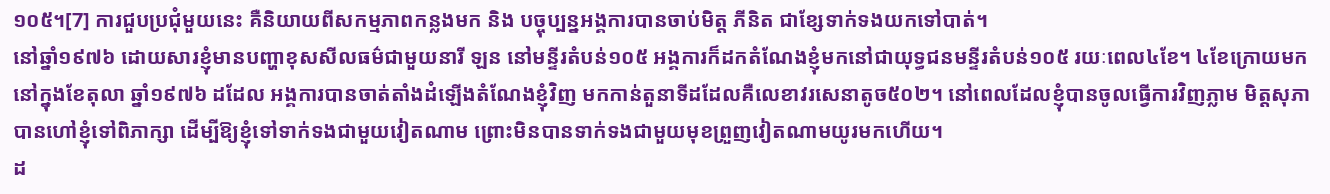១០៥។[7] ការជួបប្រជុំមួយនេះ គឺនិយាយពីសកម្មភាពកន្លងមក និង បច្ចុប្បន្នអង្គការបានចាប់មិត្ត ភីនិត ជាខ្សែទាក់ទងយកទៅបាត់។
នៅឆ្នាំ១៩៧៦ ដោយសារខ្ញុំមានបញ្ហាខុសសីលធម៌ជាមួយនារី ឡន នៅមន្ទីរតំបន់១០៥ អង្គការក៏ដកតំណែងខ្ញុំមកនៅជាយុទ្ធជនមន្ទីរតំបន់១០៥ រយៈពេល៤ខែ។ ៤ខែក្រោយមក នៅក្នុងខែតុលា ឆ្នាំ១៩៧៦ ដដែល អង្គការបានចាត់តាំងដំឡើងតំណែងខ្ញុំវិញ មកកាន់តួនាទីដដែលគឺលេខាវរសេនាតូច៥០២។ នៅពេលដែលខ្ញុំបានចូលធ្វើការវិញភ្លាម មិត្តសុភា បានហៅខ្ញុំទៅពិភាក្សា ដើម្បីឱ្យខ្ញុំទៅទាក់ទងជាមួយវៀតណាម ព្រោះមិនបានទាក់ទងជាមួយមុខព្រួញវៀតណាមយូរមកហើយ។
ដ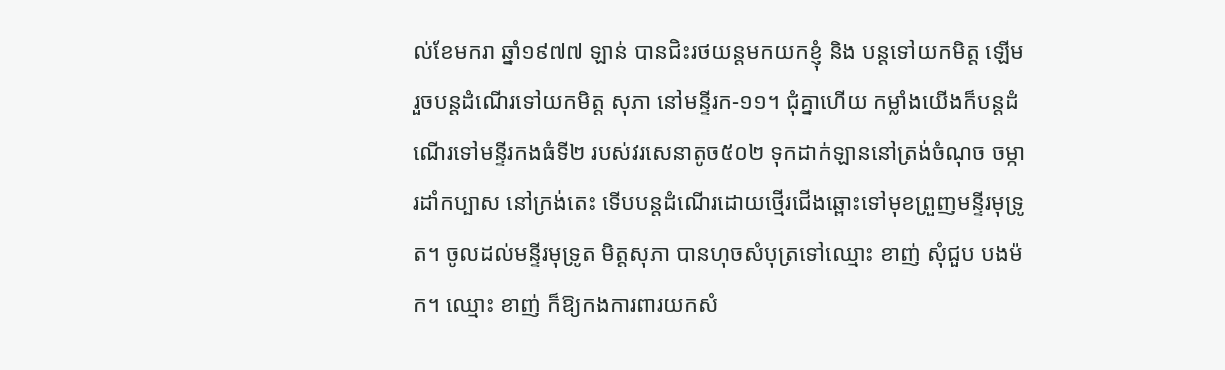ល់ខែមករា ឆ្នាំ១៩៧៧ ឡាន់ បានជិះរថយន្តមកយកខ្ញុំ និង បន្តទៅយកមិត្ត ឡើម រួចបន្តដំណើរទៅយកមិត្ត សុភា នៅមន្ទីរក-១១។ ជុំគ្នាហើយ កម្លាំងយើងក៏បន្តដំណើរទៅមន្ទីរកងធំទី២ របស់វរសេនាតូច៥០២ ទុកដាក់ឡាននៅត្រង់ចំណុច ចម្ការដាំកប្បាស នៅក្រង់តេះ ទើបបន្តដំណើរដោយថ្មើរជើងឆ្ពោះទៅមុខព្រួញមន្ទីរមុទ្រូត។ ចូលដល់មន្ទីរមុទ្រូត មិត្តសុភា បានហុចសំបុត្រទៅឈ្មោះ ខាញ់ សុំជួប បងម៉ក។ ឈ្មោះ ខាញ់ ក៏ឱ្យកងការពារយកសំ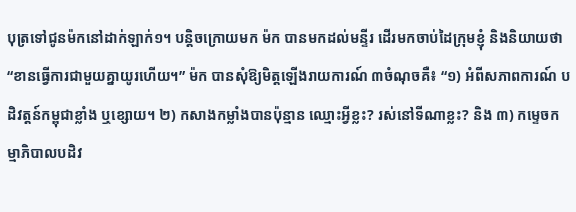បុត្រទៅជូនម៉កនៅដាក់ឡាក់១។ បន្តិចក្រោយមក ម៉ក បានមកដល់មន្ទីរ ដើរមកចាប់ដៃក្រុមខ្ញុំ និងនិយាយថា “ខានធ្វើការជាមួយគ្នាយូរហើយ។” ម៉ក បានសុំឱ្យមិត្តឡើងរាយការណ៍ ៣ចំណុចគឺ៖ “១) អំពីសភាពការណ៍ បដិវត្តន៍កម្ពុជាខ្លាំង ឬខ្សោយ។ ២) កសាងកម្លាំងបានប៉ុន្មាន ឈ្មោះអ្វីខ្លះ? រស់នៅទីណាខ្លះ? និង ៣) កម្ទេចកម្មាភិបាលបដិវ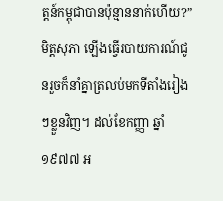ត្តន៍កម្ពុជាបានប៉ុន្មាននាក់ហើយ?” មិត្តសុភា ឡើងធ្វើរបាយការណ៍ជូនរួចក៏នាំគ្នាត្រលប់មកទីតាំងរៀងៗខ្លួនវិញ។ ដល់ខែកញ្ញា ឆ្នាំ១៩៧៧ អ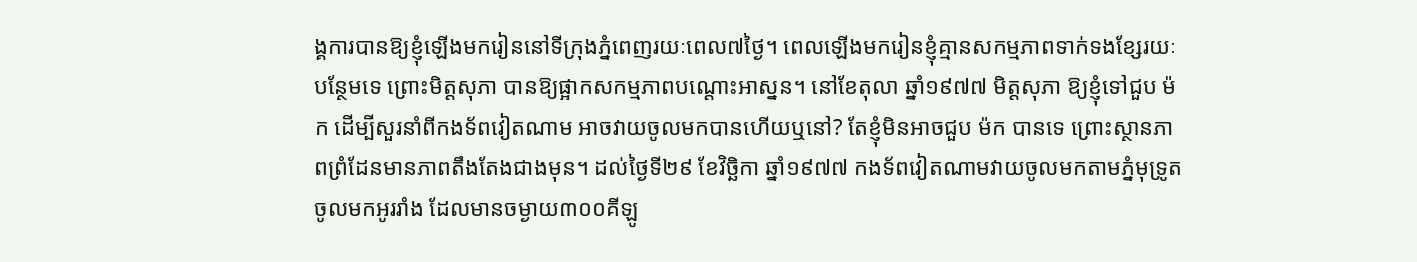ង្គការបានឱ្យខ្ញុំឡើងមករៀននៅទីក្រុងភ្នំពេញរយៈពេល៧ថ្ងៃ។ ពេលឡើងមករៀនខ្ញុំគ្មានសកម្មភាពទាក់ទងខ្សែរយៈបន្ថែមទេ ព្រោះមិត្តសុភា បានឱ្យផ្អាកសកម្មភាពបណ្ដោះអាស្នន។ នៅខែតុលា ឆ្នាំ១៩៧៧ មិត្តសុភា ឱ្យខ្ញុំទៅជួប ម៉ក ដើម្បីសួរនាំពីកងទ័ពវៀតណាម អាចវាយចូលមកបានហើយឬនៅ? តែខ្ញុំមិនអាចជួប ម៉ក បានទេ ព្រោះស្ថានភាពព្រំដែនមានភាពតឹងតែងជាងមុន។ ដល់ថ្ងៃទី២៩ ខែវិច្ឆិកា ឆ្នាំ១៩៧៧ កងទ័ពវៀតណាមវាយចូលមកតាមភ្នំមុទ្រូត ចូលមកអូររាំង ដែលមានចម្ងាយ៣០០គីឡូ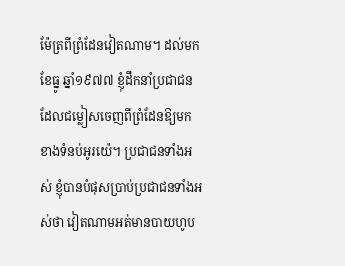ម៉ែត្រពីព្រំដែនវៀតណាម។ ដល់មកខែធ្នូ ឆ្នាំ១៩៧៧ ខ្ញុំដឹកនាំប្រជាជនដែលជម្លៀសចេញពីព្រំដែនឱ្យមកខាងទំនប់អូរយ៉េ។ ប្រជាជនទាំងអស់ ខ្ញុំបានបំផុសប្រាប់ប្រជាជនទាំងអស់ថា វៀតណាមអត់មានបាយហូប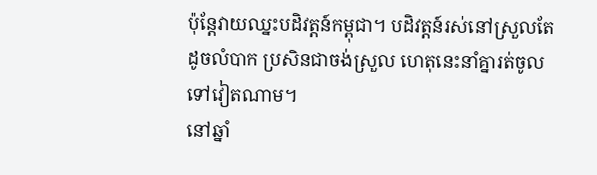ប៉ុន្ដែវាយឈ្នះបដិវត្តន៍កម្ពុជា។ បដិវត្តន៍រស់នៅស្រួលតែដូចលំបាក ប្រសិនជាចង់ស្រួល ហេតុនេះនាំគ្នារត់ចូលទៅវៀតណាម។
នៅឆ្នាំ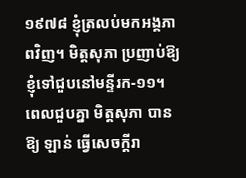១៩៧៨ ខ្ញុំត្រលប់មកអង្គភាពវិញ។ មិត្តសុភា ប្រញាប់ឱ្យខ្ញុំទៅជួបនៅមន្ទីរក-១១។ ពេលជួបគ្នា មិត្តសុភា បានឱ្យ ឡាន់ ធ្វើសេចក្ដីរា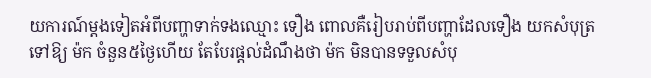យការណ៍ម្ដងទៀតអំពីបញ្ហាទាក់ទងឈ្មោះ ទឿង ពោលគឺរៀបរាប់ពីបញ្ហាដែលទឿង យកសំបុត្រទៅឱ្យ ម៉ក ចំនួន៥ថ្ងៃហើយ តែបែរផ្តល់ដំណឹងថា ម៉ក មិនបានទទួលសំបុ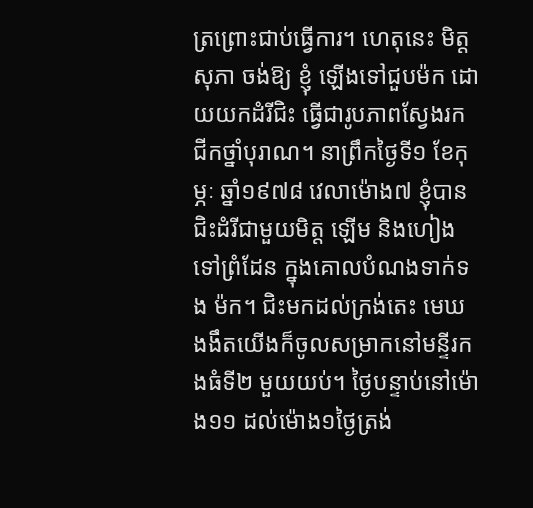ត្រព្រោះជាប់ធ្វើការ។ ហេតុនេះ មិត្តសុភា ចង់ឱ្យ ខ្ញុំ ឡើងទៅជួបម៉ក ដោយយកដំរីជិះ ធ្វើជារូបភាពស្វែងរកជីកថ្នាំបុរាណ។ នាព្រឹកថ្ងៃទី១ ខែកុម្ភៈ ឆ្នាំ១៩៧៨ វេលាម៉ោង៧ ខ្ញុំបានជិះដំរីជាមួយមិត្ត ឡើម និងហៀង ទៅព្រំដែន ក្នុងគោលបំណងទាក់ទង ម៉ក។ ជិះមកដល់ក្រង់តេះ មេឃងងឹតយើងក៏ចូលសម្រាកនៅមន្ទីរកងធំទី២ មួយយប់។ ថ្ងៃបន្ទាប់នៅម៉ោង១១ ដល់ម៉ោង១ថ្ងៃត្រង់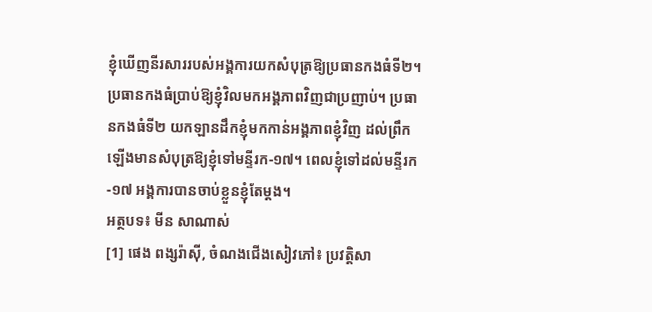ខ្ញុំឃើញនីរសាររបស់អង្គការយកសំបុត្រឱ្យប្រធានកងធំទី២។ ប្រធានកងធំប្រាប់ឱ្យខ្ញុំវិលមកអង្គភាពវិញជាប្រញាប់។ ប្រធានកងធំទី២ យកឡានដឹកខ្ញុំមកកាន់អង្គភាពខ្ញុំវិញ ដល់ព្រឹកឡើងមានសំបុត្រឱ្យខ្ញុំទៅមន្ទីរក-១៧។ ពេលខ្ញុំទៅដល់មន្ទីរក-១៧ អង្គការបានចាប់ខ្លួនខ្ញុំតែម្ដង។
អត្ថបទ៖ មីន សាណាស់
[1] ផេង ពង្សរ៉ាស៊ី, ចំណងជើងសៀវភៅ៖ ប្រវត្តិសា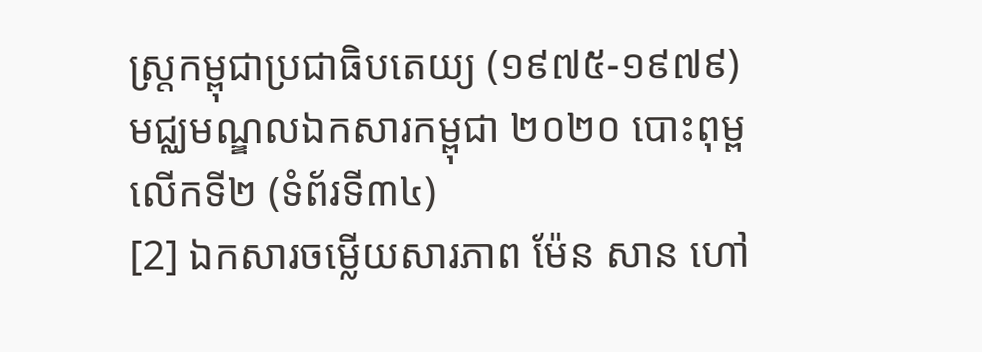ស្រ្តកម្ពុជាប្រជាធិបតេយ្យ (១៩៧៥-១៩៧៩) មជ្ឈមណ្ឌលឯកសារកម្ពុជា ២០២០ បោះពុម្ពលើកទី២ (ទំព័រទី៣៤)
[2] ឯកសារចម្លើយសារភាព ម៉ែន សាន ហៅ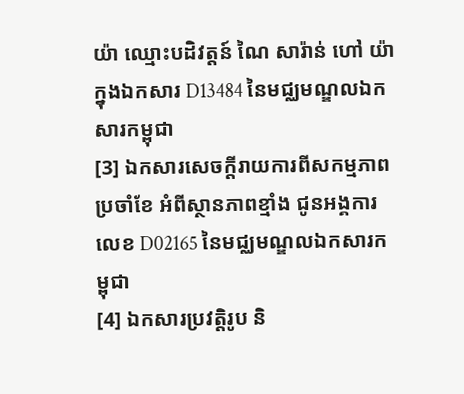យ៉ា ឈ្មោះបដិវត្តន៍ ណៃ សារ៉ាន់ ហៅ យ៉ា ក្នុងឯកសារ D13484 នៃមជ្ឈមណ្ឌលឯកសារកម្ពុជា
[3] ឯកសារសេចក្ដីរាយការពីសកម្មភាពប្រចាំខែ អំពីស្ថានភាពខ្មាំង ជូនអង្គការ លេខ D02165 នៃមជ្ឈមណ្ឌលឯកសារកម្ពុជា
[4] ឯកសារប្រវត្តិរូប និ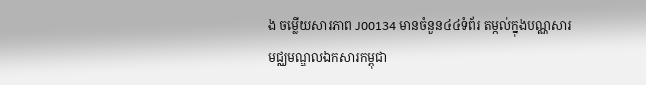ង ចម្លើយសារភាព J00134 មានចំនួន៤៤ទំព័រ តម្កល់ក្នុងបណ្ណសារមជ្ឈមណ្ឌលឯកសារកម្ពុជា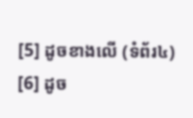[5] ដូចខាងលើ (ទំព័រ៤)
[6] ដូច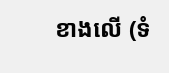ខាងលើ (ទំ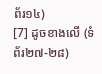ព័រ១៤)
[7] ដូចខាងលើ (ទំព័រ២៧-២៨)